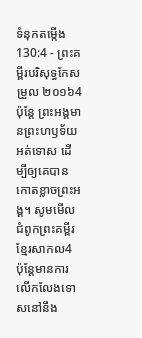ទំនុកតម្កើង 130:4 - ព្រះគម្ពីរបរិសុទ្ធកែសម្រួល ២០១៦4 ប៉ុន្តែ ព្រះអង្គមានព្រះហឫទ័យអត់ទោស ដើម្បីឲ្យគេបានកោតខ្លាចព្រះអង្គ។ សូមមើលជំពូកព្រះគម្ពីរខ្មែរសាកល4 ប៉ុន្តែមានការលើកលែងទោសនៅនឹង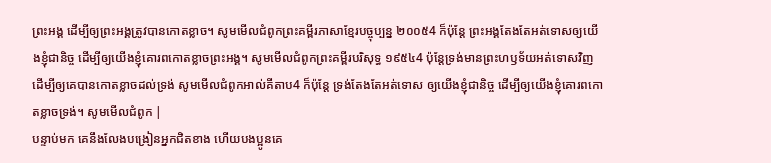ព្រះអង្គ ដើម្បីឲ្យព្រះអង្គត្រូវបានកោតខ្លាច។ សូមមើលជំពូកព្រះគម្ពីរភាសាខ្មែរបច្ចុប្បន្ន ២០០៥4 ក៏ប៉ុន្តែ ព្រះអង្គតែងតែអត់ទោសឲ្យយើងខ្ញុំជានិច្ច ដើម្បីឲ្យយើងខ្ញុំគោរពកោតខ្លាចព្រះអង្គ។ សូមមើលជំពូកព្រះគម្ពីរបរិសុទ្ធ ១៩៥៤4 ប៉ុន្តែទ្រង់មានព្រះហឫទ័យអត់ទោសវិញ ដើម្បីឲ្យគេបានកោតខ្លាចដល់ទ្រង់ សូមមើលជំពូកអាល់គីតាប4 ក៏ប៉ុន្តែ ទ្រង់តែងតែអត់ទោស ឲ្យយើងខ្ញុំជានិច្ច ដើម្បីឲ្យយើងខ្ញុំគោរពកោតខ្លាចទ្រង់។ សូមមើលជំពូក |
បន្ទាប់មក គេនឹងលែងបង្រៀនអ្នកជិតខាង ហើយបងប្អូនគេ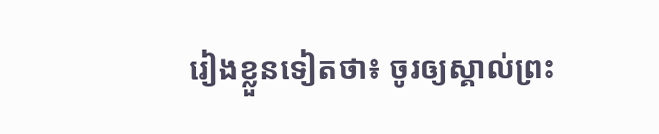រៀងខ្លួនទៀតថា៖ ចូរឲ្យស្គាល់ព្រះ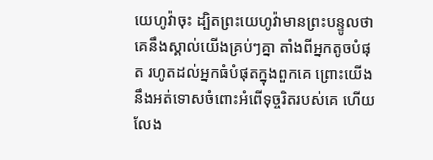យេហូវ៉ាចុះ ដ្បិតព្រះយេហូវ៉ាមានព្រះបន្ទូលថា គេនឹងស្គាល់យើងគ្រប់ៗគ្នា តាំងពីអ្នកតូចបំផុត រហូតដល់អ្នកធំបំផុតក្នុងពួកគេ ព្រោះយើងនឹងអត់ទោសចំពោះអំពើទុច្ចរិតរបស់គេ ហើយលែង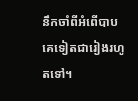នឹកចាំពីអំពើបាបគេទៀតជារៀងរហូតទៅ។